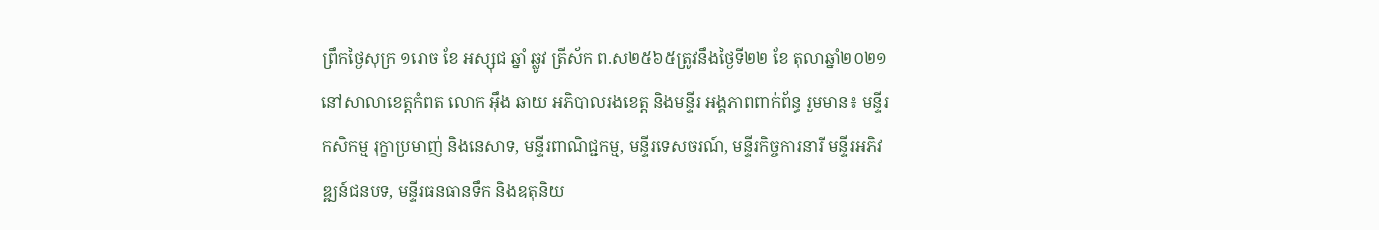ព្រឹកថ្ងៃសុក្រ ១រោច ខែ អស្សុជ ឆ្នាំ ឆ្លូវ ត្រីស័ក ព.ស២៥៦៥ត្រូវនឹងថ្ងៃទី២២ ខែ តុលាឆ្នាំ២០២១ នៅសាលាខេត្តកំពត លោក អុឹង ឆាយ អភិបាលរងខេត្ត និងមន្ទីរ អង្គភាពពាក់ព័ន្ធ រួមមាន៖ មន្ទីរកសិកម្ម រុក្ខាប្រមាញ់ និងនេសាទ, មន្ទីរពាណិជ្ជកម្ម, មន្ទីរទេសចរណ៍, មន្ទីរកិច្ចការនារី មន្ទីរអភិវឌ្ឍន៍ជនបទ, មន្ទីរធនធានទឹក និងឧតុនិយ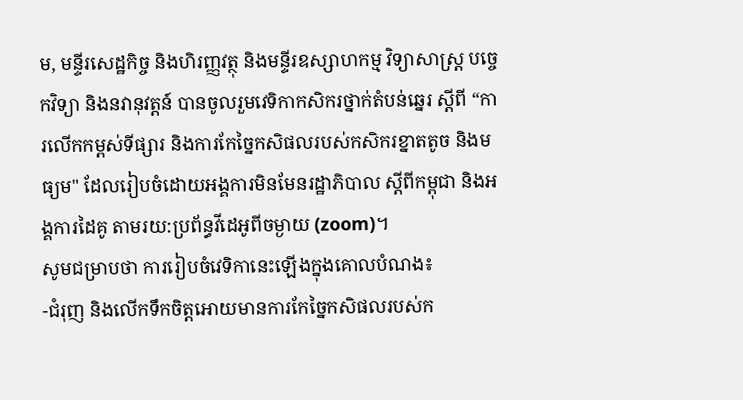ម, មន្ទីរសេដ្ឋកិច្ច និងហិរញ្ញវត្ថុ និងមន្ទីរឧស្សាហកម្ម វិទ្យាសាស្ត្រ បច្ចេកវិទ្យា និងនវានុវត្តន៍ បានចូលរួមវេទិកាកសិករថ្នាក់តំបន់ឆ្នេរ ស្តីពី “ការលើកកម្ពស់ទីផ្សារ និងការកែច្នៃកសិផលរបស់កសិករខ្នាតតូច និងមធ្យម" ដែលរៀបចំដោយអង្គការមិនមែនរដ្ឋាភិបាល ស្តីពីកម្ពុជា និងអង្គការដៃគូ តាមរយ:ប្រព័ន្ធវីដេអូពីចម្ងាយ (zoom)។
សូមជម្រាបថា ការរៀបចំវេទិកានេះឡើងក្នុងគោលបំណង៖
-ជំរុញ និងលើកទឹកចិត្តអោយមានការកែច្នៃកសិផលរបស់ក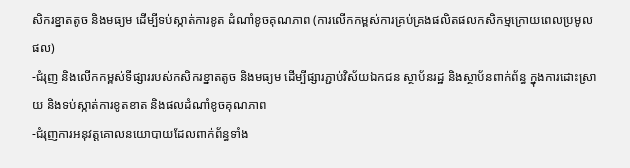សិករខ្នាតតូច និងមធ្យម ដើម្បីទប់ស្កាត់ការខូត ដំណាំខូចគុណភាព (ការលើកកម្ពស់ការគ្រប់គ្រងផលិតផលកសិកម្មក្រោយពេលប្រមូលផល)
-ជំរុញ និងលើកកម្ពស់ទីផ្សាររបស់កសិករខ្នាតតូច និងមធ្យម ដើម្បីផ្សារភ្ជាប់វិស័យឯកជន ស្ថាប័នរដ្ឋ និងស្ថាប័នពាក់ព័ន្ធ ក្នុងការដោះស្រាយ និងទប់ស្កាត់ការខូតខាត និងផលដំណាំខូចគុណភាព
-ជំរុញការអនុវត្តគោលនយោបាយដែលពាក់ព័ន្ធទាំង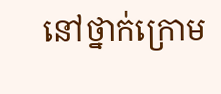នៅថ្នាក់ក្រោម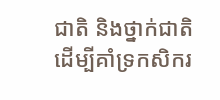ជាតិ និងថ្នាក់ជាតិ ដើម្បីគាំទ្រកសិករ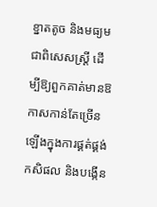ខ្នាតតូច និងមធ្យម ជាពិសេសស្ត្រី ដើម្បីឱ្យពួកគាត់មានឱកាសកាន់តែច្រើនឡើងក្នុងការផ្គត់ផ្គង់ កសិផល និងបង្កើន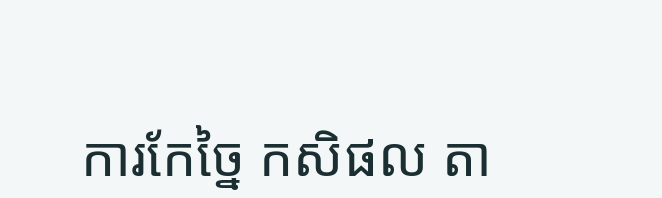ការកែច្នៃ កសិផល តា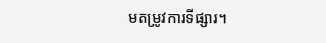មតម្រូវការទីផ្សារ។